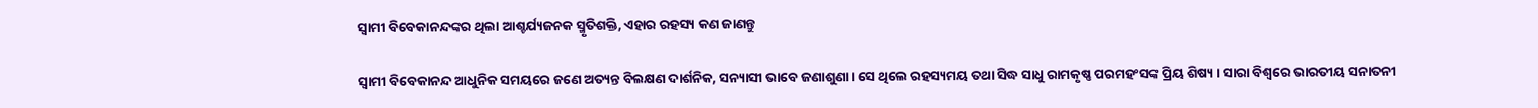ସ୍ୱାମୀ ବିବେକାନନ୍ଦଙ୍କର ଥିଲା ଆଶ୍ଚର୍ଯ୍ୟଜନକ ସ୍ମୃତିଶକ୍ତି, ଏହାର ରହସ୍ୟ କଣ ଜାଣନ୍ତୁ

ସ୍ୱାମୀ ବିବେକାନନ୍ଦ ଆଧୁନିକ ସମୟରେ ଜଣେ ଅତ୍ୟନ୍ତ ବିଲକ୍ଷଣ ଦାର୍ଶନିକ, ସନ୍ୟାସୀ ଭାବେ ଜଣାଶୁଣା । ସେ ଥିଲେ ରହସ୍ୟମୟ ତଥା ସିଦ୍ଧ ସାଧୁ ରାମକୃଷ୍ଣ ପରମହଂସଙ୍କ ପ୍ରିୟ ଶିଷ୍ୟ । ସାରା ବିଶ୍ୱରେ ଭାରତୀୟ ସନାତନୀ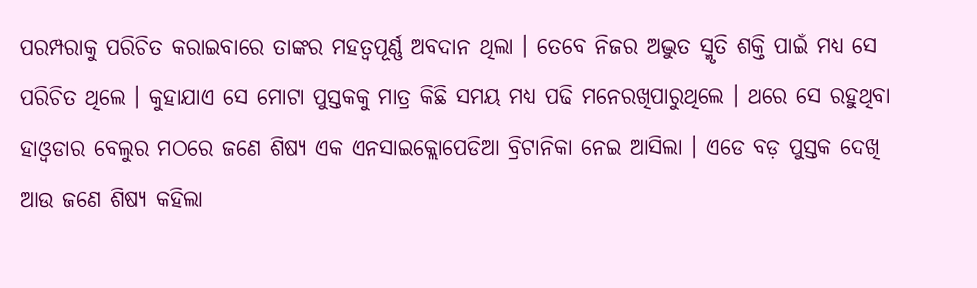ପରମ୍ପରାକୁ ପରିଚିତ କରାଇବାରେ ତାଙ୍କର ମହତ୍ୱପୂର୍ଣ୍ଣ ଅବଦାନ ଥିଲା । ତେବେ ନିଜର ଅଦ୍ଭୁତ ସ୍ମୃତି ଶକ୍ତି ପାଇଁ ମଧ୍ୟ ସେ ପରିଚିତ ଥିଲେ । କୁହାଯାଏ ସେ ମୋଟା ପୁସ୍ତକକୁ ମାତ୍ର କିଛି ସମୟ ମଧ୍ୟ ପଢି ମନେରଖିପାରୁଥିଲେ । ଥରେ ସେ ରହୁଥିବା ହାଓ୍ଵଡାର ବେଲୁର ମଠରେ ଜଣେ ଶିଷ୍ୟ ଏକ ଏନସାଇକ୍ଲୋପେଡିଆ ବ୍ରିଟାନିକା ନେଇ ଆସିଲା । ଏଡେ ବଡ଼ ପୁସ୍ତକ ଦେଖି ଆଉ ଜଣେ ଶିଷ୍ୟ କହିଲା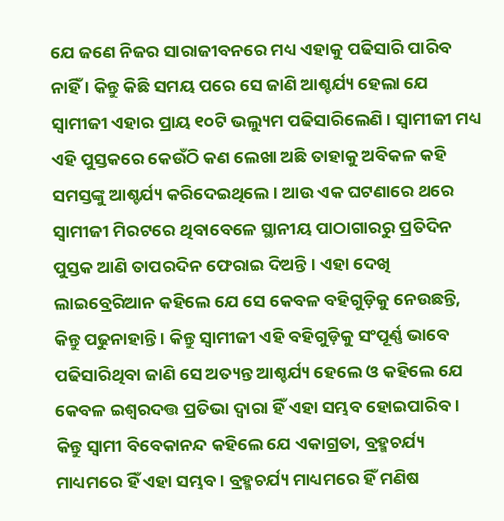ଯେ ଜଣେ ନିଜର ସାରାଜୀବନରେ ମଧ୍ୟ ଏହାକୁ ପଢିସାରି ପାରିବ ନାହିଁ । କିନ୍ତୁ କିଛି ସମୟ ପରେ ସେ ଜାଣି ଆଶ୍ଚର୍ଯ୍ୟ ହେଲା ଯେ ସ୍ୱାମୀଜୀ ଏହାର ପ୍ରାୟ ୧୦ଟି ଭଲ୍ୟୁମ ପଢିସାରିଲେଣି । ସ୍ୱାମୀଜୀ ମଧ୍ୟ ଏହି ପୁସ୍ତକରେ କେଉଁଠି କଣ ଲେଖା ଅଛି ତାହାକୁ ଅବିକଳ କହି ସମସ୍ତଙ୍କୁ ଆଶ୍ଚର୍ଯ୍ୟ କରିଦେଇଥିଲେ । ଆଉ ଏକ ଘଟଣାରେ ଥରେ ସ୍ୱାମୀଜୀ ମିରଟରେ ଥିବାବେଳେ ସ୍ଥାନୀୟ ପାଠାଗାରରୁ ପ୍ରତିଦିନ ପୁସ୍ତକ ଆଣି ତାପରଦିନ ଫେରାଇ ଦିଅନ୍ତି । ଏହା ଦେଖି ଲାଇବ୍ରେରିଆନ କହିଲେ ଯେ ସେ କେବଳ ବହିଗୁଡ଼ିକୁ ନେଉଛନ୍ତି, କିନ୍ତୁ ପଢୁନାହାନ୍ତି । କିନ୍ତୁ ସ୍ୱାମୀଜୀ ଏହି ବହିଗୁଡ଼ିକୁ ସଂପୂର୍ଣ୍ଣ ଭାବେ ପଢିସାରିଥିବା ଜାଣି ସେ ଅତ୍ୟନ୍ତ ଆଶ୍ଚର୍ଯ୍ୟ ହେଲେ ଓ କହିଲେ ଯେ କେବଳ ଇଶ୍ୱରଦତ୍ତ ପ୍ରତିଭା ଦ୍ୱାରା ହିଁ ଏହା ସମ୍ଭବ ହୋଇପାରିବ । କିନ୍ତୁ ସ୍ୱାମୀ ବିବେକାନନ୍ଦ କହିଲେ ଯେ ଏକାଗ୍ରତା, ବ୍ରହ୍ମଚର୍ଯ୍ୟ ମାଧ୍ୟମରେ ହିଁ ଏହା ସମ୍ଭବ । ବ୍ରହ୍ମଚର୍ଯ୍ୟ ମାଧ୍ୟମରେ ହିଁ ମଣିଷ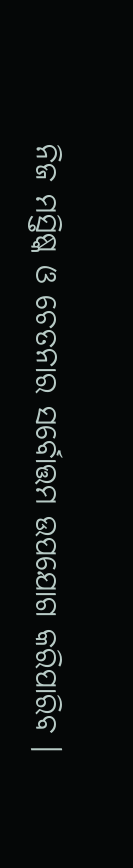ନିଜ ମସ୍ତିଷ୍କ ଓ ଚେତନାର ସର୍ବୋତ୍ତମ ଉପଯୋଗ କରିପାରିବ ।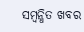ସମ୍ବନ୍ଧିତ ଖବର